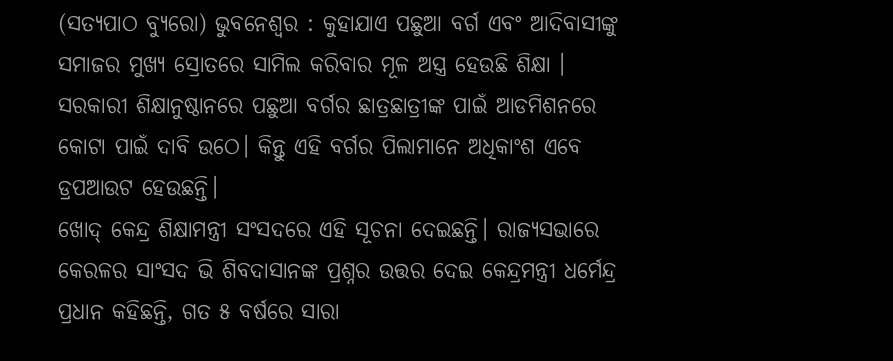(ସତ୍ଯପାଠ ବ୍ୟୁରୋ) ଭୁବନେଶ୍ୱର : କୁହାଯାଏ ପଛୁଆ ବର୍ଗ ଏବଂ ଆଦିବାସୀଙ୍କୁ ସମାଜର ମୁଖ୍ୟ ସ୍ରୋତରେ ସାମିଲ କରିବାର ମୂଳ ଅସ୍ତ୍ର ହେଉଛି ଶିକ୍ଷା । ସରକାରୀ ଶିକ୍ଷାନୁଷ୍ଠାନରେ ପଛୁଆ ବର୍ଗର ଛାତ୍ରଛାତ୍ରୀଙ୍କ ପାଇଁ ଆଡମିଶନରେ କୋଟା ପାଇଁ ଦାବି ଉଠେ। କିନ୍ତୁ ଏହି ବର୍ଗର ପିଲାମାନେ ଅଧିକାଂଶ ଏବେ ଡ୍ରପଆଉଟ ହେଉଛନ୍ତି।
ଖୋଦ୍ କେନ୍ଦ୍ର ଶିକ୍ଷାମନ୍ତ୍ରୀ ସଂସଦରେ ଏହି ସୂଚନା ଦେଇଛନ୍ତି। ରାଜ୍ୟସଭାରେ କେରଳର ସାଂସଦ ଭି ଶିବଦାସାନଙ୍କ ପ୍ରଶ୍ନର ଉତ୍ତର ଦେଇ କେନ୍ଦ୍ରମନ୍ତ୍ରୀ ଧର୍ମେନ୍ଦ୍ର ପ୍ରଧାନ କହିଛନ୍ତି, ଗତ ୫ ବର୍ଷରେ ସାରା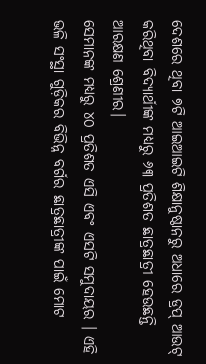ଦେଶରେ ଥିବା ୭ଟି ଆଇଆଇଟି ଶିକ୍ଷାନୁଷ୍ଠାନରୁ ଅଧାରେ ଡ୍ରପ୍ ଆଉଟ୍ କରିଥିବା ବିଦ୍ୟାର୍ଥୀଙ୍କ ମଧ୍ୟରୁ ୬୩ ପ୍ରତିଶତ ଛାତ୍ରଛାତ୍ରୀ ହେଉଛନ୍ତି ଆରକ୍ଷଣ ଶ୍ରେଣୀର।
ସେମାନଙ୍କ ମଧ୍ୟରୁ ୪୦ ପ୍ରତିଶତ ଏସି ଏବଂ ଏସଟି ସମୁଦାୟର । ଏହି ଭଳି ସଂସ୍ଥା ଗୁଡ଼ିକର ବିଭିନ୍ନ ବର୍ଗର ଛାତ୍ରଛାତ୍ରୀଙ୍କ ପାଇଁ ମୋଟ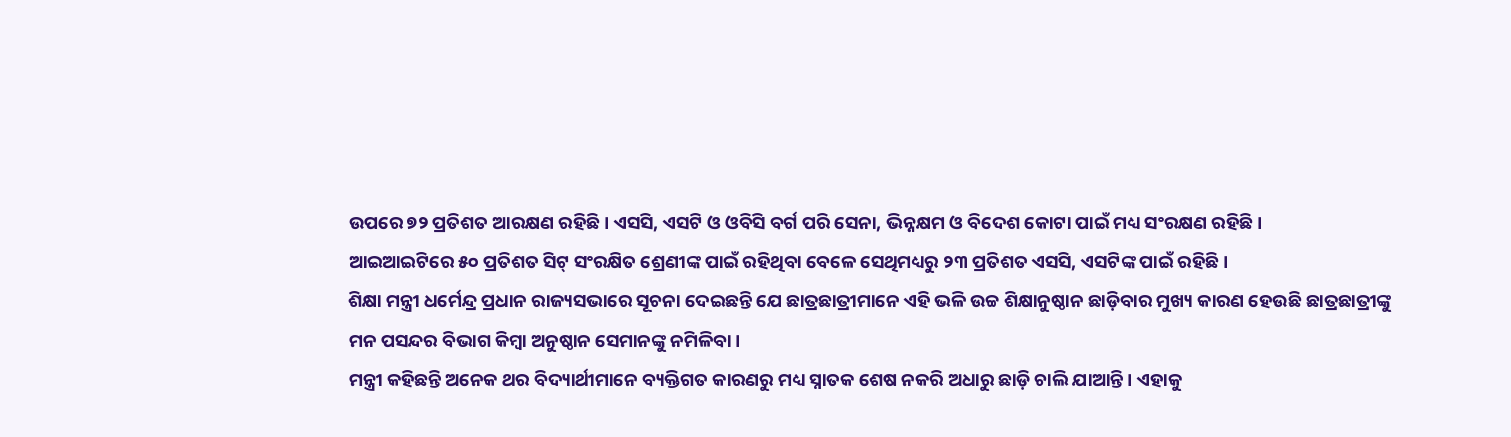ଉପରେ ୭୨ ପ୍ରତିଶତ ଆରକ୍ଷଣ ରହିଛି। ଏସସି, ଏସଟି ଓ ଓବିସି ବର୍ଗ ପରି ସେନା, ଭିନ୍ନକ୍ଷମ ଓ ବିଦେଶ କୋଟା ପାଇଁ ମଧ୍ୟ ସଂରକ୍ଷଣ ରହିଛି।
ଆଇଆଇଟିରେ ୫୦ ପ୍ରତିଶତ ସିଟ୍ ସଂରକ୍ଷିତ ଶ୍ରେଣୀଙ୍କ ପାଇଁ ରହିଥିବା ବେଳେ ସେଥିମଧ୍ୟରୁ ୨୩ ପ୍ରତିଶତ ଏସସି, ଏସଟିଙ୍କ ପାଇଁ ରହିଛି।
ଶିକ୍ଷା ମନ୍ତ୍ରୀ ଧର୍ମେନ୍ଦ୍ର ପ୍ରଧାନ ରାଜ୍ୟସଭାରେ ସୂଚନା ଦେଇଛନ୍ତି ଯେ ଛାତ୍ରଛାତ୍ରୀମାନେ ଏହି ଭଳି ଉଚ୍ଚ ଶିକ୍ଷାନୁଷ୍ଠାନ ଛାଡ଼ିବାର ମୁଖ୍ୟ କାରଣ ହେଉଛି ଛାତ୍ରଛାତ୍ରୀଙ୍କୁ ମନ ପସନ୍ଦର ବିଭାଗ କିମ୍ବା ଅନୁଷ୍ଠାନ ସେମାନଙ୍କୁ ନମିଳିବା।
ମନ୍ତ୍ରୀ କହିଛନ୍ତି ଅନେକ ଥର ବିଦ୍ୟାର୍ଥୀମାନେ ବ୍ୟକ୍ତିଗତ କାରଣରୁ ମଧ୍ୟ ସ୍ନାତକ ଶେଷ ନକରି ଅଧାରୁ ଛାଡ଼ି ଚାଲି ଯାଆନ୍ତି। ଏହାକୁ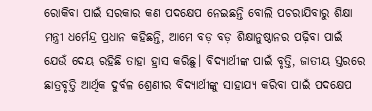ରୋକିବା ପାଇଁ ସରକାର କଣ ପଦକ୍ଷେପ ନେଇଛନ୍ତି ବୋଲି ପଚରାଯିବାରୁ ଶିକ୍ଷା ମନ୍ତ୍ରୀ ଧର୍ମେନ୍ଦ୍ର ପ୍ରଧାନ କହିଛନ୍ତି, ଆମେ ବଡ଼ ବଡ଼ ଶିକ୍ଷାନୁଷ୍ଠାନର ପଢ଼ିବା ପାଇଁ ଯେଉଁ ଦେୟ ରହିଛି ତାହା ହ୍ରାସ କରିଛୁ। ବିଦ୍ୟାର୍ଥୀଙ୍କ ପାଇଁ ବୃତ୍ତି, ଜାତୀୟ ସ୍ତରରେ ଛାତ୍ରବୃତ୍ତି ଆର୍ଥିକ ଦୁର୍ବଳ ଶ୍ରେଣୀର ବିଦ୍ୟାର୍ଥୀଙ୍କୁ ସାହାଯ୍ୟ କରିବା ପାଇଁ ପଦକ୍ଷେପ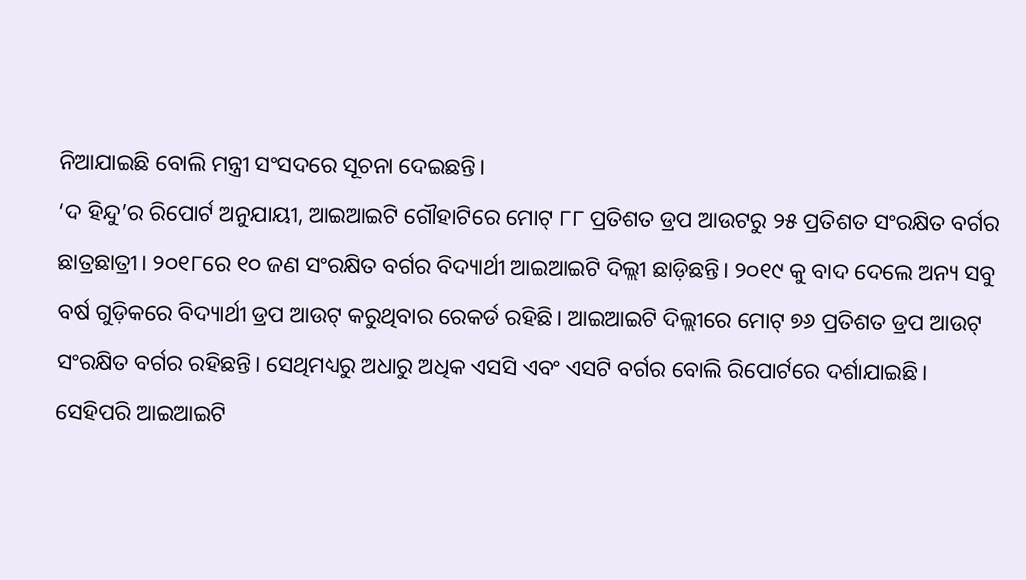ନିଆଯାଇଛି ବୋଲି ମନ୍ତ୍ରୀ ସଂସଦରେ ସୂଚନା ଦେଇଛନ୍ତି।
‘ଦ ହିନ୍ଦୁ’ର ରିପୋର୍ଟ ଅନୁଯାୟୀ, ଆଇଆଇଟି ଗୌହାଟିରେ ମୋଟ୍ ୮୮ ପ୍ରତିଶତ ଡ୍ରପ ଆଉଟରୁ ୨୫ ପ୍ରତିଶତ ସଂରକ୍ଷିତ ବର୍ଗର ଛାତ୍ରଛାତ୍ରୀ। ୨୦୧୮ରେ ୧୦ ଜଣ ସଂରକ୍ଷିତ ବର୍ଗର ବିଦ୍ୟାର୍ଥୀ ଆଇଆଇଟି ଦିଲ୍ଲୀ ଛାଡ଼ିଛନ୍ତି। ୨୦୧୯ କୁ ବାଦ ଦେଲେ ଅନ୍ୟ ସବୁ ବର୍ଷ ଗୁଡ଼ିକରେ ବିଦ୍ୟାର୍ଥୀ ଡ୍ରପ ଆଉଟ୍ କରୁଥିବାର ରେକର୍ଡ ରହିଛି। ଆଇଆଇଟି ଦିଲ୍ଲୀରେ ମୋଟ୍ ୭୬ ପ୍ରତିଶତ ଡ୍ରପ ଆଉଟ୍ ସଂରକ୍ଷିତ ବର୍ଗର ରହିଛନ୍ତି। ସେଥିମଧ୍ୟରୁ ଅଧାରୁ ଅଧିକ ଏସସି ଏବଂ ଏସଟି ବର୍ଗର ବୋଲି ରିପୋର୍ଟରେ ଦର୍ଶାଯାଇଛି।
ସେହିପରି ଆଇଆଇଟି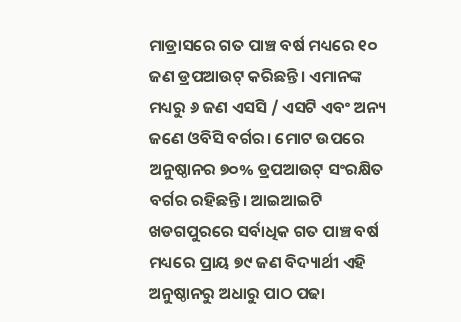ମାଡ୍ରାସରେ ଗତ ପାଞ୍ଚ ବର୍ଷ ମଧ୍ୟରେ ୧୦ ଜଣ ଡ୍ରପଆଉଟ୍ କରିଛନ୍ତି। ଏମାନଙ୍କ ମଧ୍ୟରୁ ୬ ଜଣ ଏସସି / ଏସଟି ଏବଂ ଅନ୍ୟ ଜଣେ ଓବିସି ବର୍ଗର। ମୋଟ ଉପରେ ଅନୁଷ୍ଠାନର ୭୦% ଡ୍ରପଆଉଟ୍ ସଂରକ୍ଷିତ ବର୍ଗର ରହିଛନ୍ତି। ଆଇଆଇଟି ଖଡଗପୁରରେ ସର୍ବାଧିକ ଗତ ପାଞ୍ଚ ବର୍ଷ ମଧ୍ୟରେ ପ୍ରାୟ ୭୯ ଜଣ ବିଦ୍ୟାର୍ଥୀ ଏହି ଅନୁଷ୍ଠାନରୁ ଅଧାରୁ ପାଠ ପଢା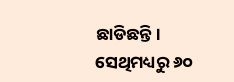ଛାଡିଛନ୍ତି। ସେଥିମଧ୍ୟରୁ ୬୦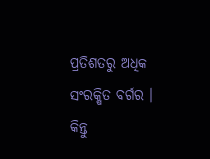ପ୍ରତିଶତରୁ ଅଧିକ ସଂରକ୍ଷିତ ବର୍ଗର । କିନ୍ତୁ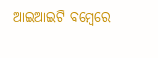ଆଇଆଇଟି ବମ୍ବେରେ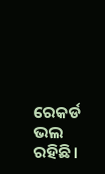ରେକର୍ଡ ଭଲ ରହିଛି।